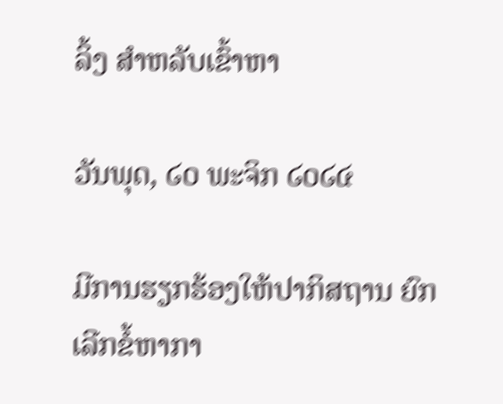ລິ້ງ ສຳຫລັບເຂົ້າຫາ

ວັນພຸດ, ໒໐ ພະຈິກ ໒໐໒໔

ມີການຮຽກຮ້ອງໃຫ້ປາກິສຖານ ຍົກເລີກຂໍ້ຫາກາ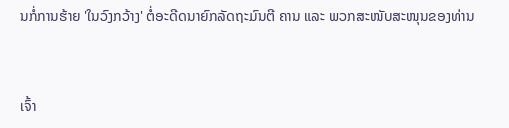ນກໍ່ການຮ້າຍ 'ໃນວົງກວ້າງ' ຕໍ່ອະດີດນາຍົກລັດຖະມົນຕີ ຄານ ແລະ ພວກສະໜັບສະໜຸນຂອງທ່ານ


ເຈົ້າ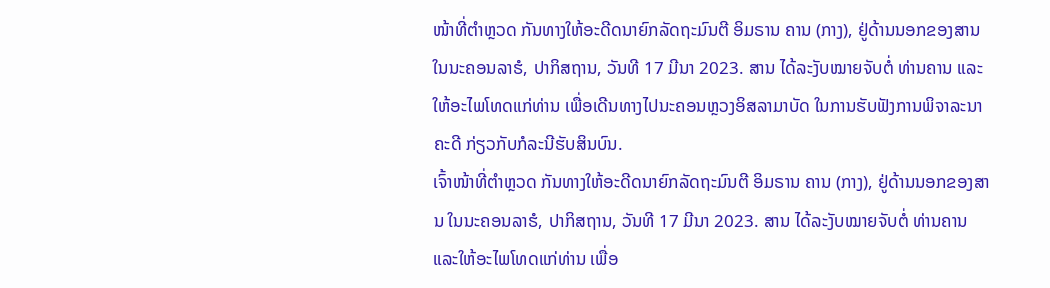ໜ້າທີ່ຕໍາຫຼວດ ກັນທາງໃຫ້ອະດີດນາຍົກລັດຖະມົນຕີ ອິມຣານ ຄານ (ກາງ), ຢູ່ດ້ານນອກຂອງສານ ໃນນະຄອນລາຮໍ, ປາກິສຖານ, ວັນທີ 17 ມີນາ 2023. ສານ ໄດ້ລະງັບໝາຍຈັບຕໍ່ ທ່ານຄານ ແລະໃຫ້ອະໄພໂທດແກ່ທ່ານ ເພື່ອເດີນທາງໄປນະຄອນຫຼວງອິສລາມາບັດ ໃນການຮັບຟັງການພິຈາລະນາຄະດີ ກ່ຽວກັບກໍລະນີຮັບສິນບົນ.
ເຈົ້າໜ້າທີ່ຕໍາຫຼວດ ກັນທາງໃຫ້ອະດີດນາຍົກລັດຖະມົນຕີ ອິມຣານ ຄານ (ກາງ), ຢູ່ດ້ານນອກຂອງສານ ໃນນະຄອນລາຮໍ, ປາກິສຖານ, ວັນທີ 17 ມີນາ 2023. ສານ ໄດ້ລະງັບໝາຍຈັບຕໍ່ ທ່ານຄານ ແລະໃຫ້ອະໄພໂທດແກ່ທ່ານ ເພື່ອ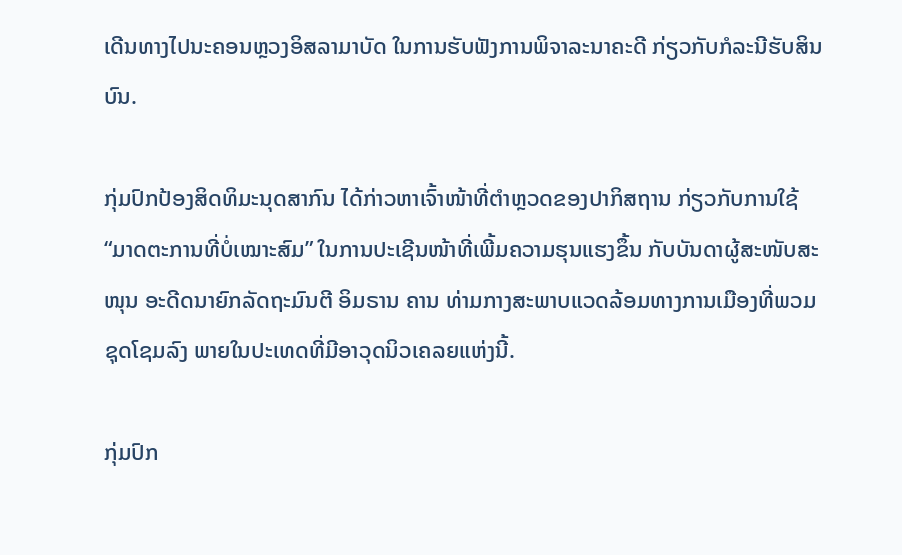ເດີນທາງໄປນະຄອນຫຼວງອິສລາມາບັດ ໃນການຮັບຟັງການພິຈາລະນາຄະດີ ກ່ຽວກັບກໍລະນີຮັບສິນບົນ.

ກຸ່ມປົກປ້ອງສິດທິມະນຸດສາກົນ ໄດ້ກ່າວຫາເຈົ້າໜ້າທີ່ຕໍາຫຼວດຂອງປາກິສຖານ ກ່ຽວກັບການໃຊ້ “ມາດຕະການທີ່ບໍ່ເໝາະສົມ” ໃນການປະເຊີນໜ້າທີ່ເພີ້ມຄວາມຮຸນແຮງຂຶ້ນ ກັບບັນດາຜູ້ສະໜັບສະໜຸນ ອະດີດນາຍົກລັດຖະມົນຕີ ອິມຣານ ຄານ ທ່າມກາງສະພາບແວດລ້ອມທາງການເມືອງທີ່ພວມຊຸດໂຊມລົງ ພາຍໃນປະເທດທີ່ມີອາວຸດນິວເຄລຍແຫ່ງນີ້.

ກຸ່ມປົກ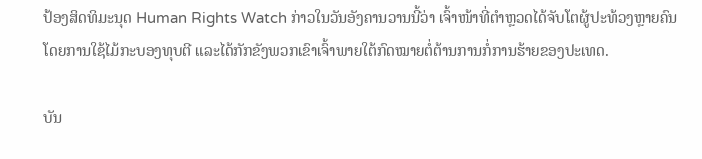ປ້ອງສິດທິມະນຸດ Human Rights Watch ກ່າວໃນວັນອັງຄານວານນີ້ວ່າ ເຈົ້າໜ້າທີ່ຕໍາຫຼວດໄດ້ຈັບໂຕຜູ້ປະທ້ວງຫຼາຍຄົນ ໂດຍການໃຊ້ໄມ້ກະບອງທຸບຕີ ແລະໄດ້ກັກຂັງພວກເຂົາເຈົ້າພາຍໃຕ້ກົດໝາຍຕໍ່ຕ້ານການກໍ່ການຮ້າຍຂອງປະເທດ.

ບັນ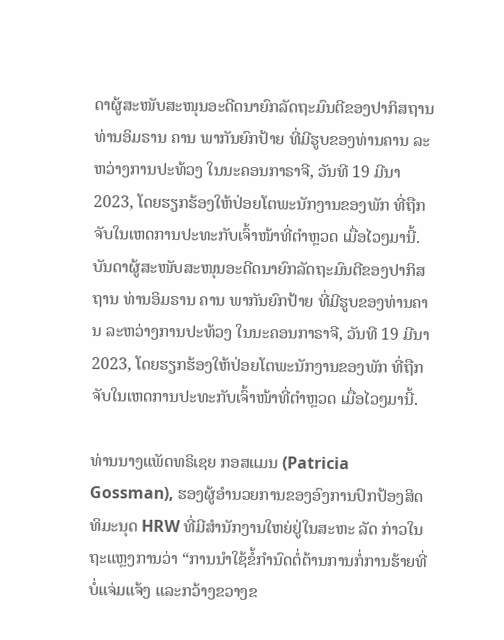ດາຜູ້ສະໜັບສະໜຸນອະດີດນາຍົກລັດຖະມົນຕີຂອງປາກິສຖານ ທ່ານອິມຣານ ຄານ ພາກັນຍົກປ້າຍ ທີ່ມີຮູບຂອງທ່ານຄານ ລະຫວ່າງການປະທ້ວງ ໃນນະຄອນກາຣາຈີ, ວັນທີ 19 ມີນາ 2023, ໂດຍຮຽກຮ້ອງໃຫ້ປ່ອຍໂຕພະນັກງານຂອງພັກ ທີ່ຖືກຈັບໃນເຫດການປະທະກັບເຈົ້າໜ້າທີ່ຕໍາຫຼວດ ເມື່ອໄວໆມານີ້.
ບັນດາຜູ້ສະໜັບສະໜຸນອະດີດນາຍົກລັດຖະມົນຕີຂອງປາກິສຖານ ທ່ານອິມຣານ ຄານ ພາກັນຍົກປ້າຍ ທີ່ມີຮູບຂອງທ່ານຄານ ລະຫວ່າງການປະທ້ວງ ໃນນະຄອນກາຣາຈີ, ວັນທີ 19 ມີນາ 2023, ໂດຍຮຽກຮ້ອງໃຫ້ປ່ອຍໂຕພະນັກງານຂອງພັກ ທີ່ຖືກຈັບໃນເຫດການປະທະກັບເຈົ້າໜ້າທີ່ຕໍາຫຼວດ ເມື່ອໄວໆມານີ້.

ທ່ານນາງແພັດທຣິເຊຍ ກອສແມນ (Patricia Gossman), ຮອງຜູ້ອໍານວຍການຂອງອົງການປົກປ້ອງສິດທິມະນຸດ HRW ທີ່ມີສໍານັກງານໃຫຍ່ຢູ່ໃນສະຫະ ລັດ ກ່າວໃນຖະແຫຼງການວ່າ “ການນໍາໃຊ້ຂໍ້ກໍານົດຕໍ່ຕ້ານການກໍ່ການຮ້າຍທີ່ບໍ່ແຈ່ມແຈ້ງ ແລະກວ້າງຂວາງຂ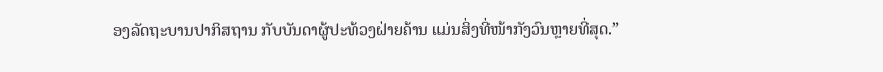ອງລັດຖະບານປາກິສຖານ ກັບບັນດາຜູ້ປະທ້ວງຝ່າຍຄ້ານ ແມ່ນສິ່ງທີ່ໜ້າກັງວົນຫຼາຍທີ່ສຸດ.”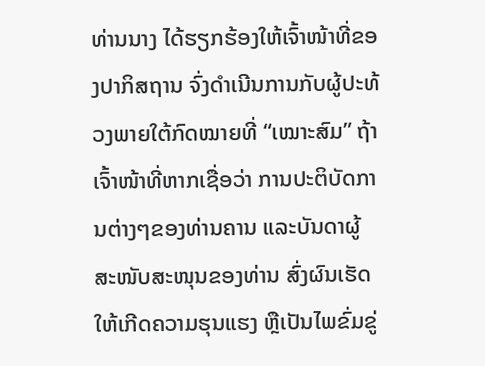ທ່ານນາງ ໄດ້ຮຽກຮ້ອງໃຫ້ເຈົ້າໜ້າທີ່ຂອງປາກິສຖານ ຈົ່ງດໍາເນີນການກັບຜູ້ປະທ້ວງພາຍໃຕ້ກົດໝາຍທີ່ “ເໝາະສົມ” ຖ້າເຈົ້າໜ້າທີ່ຫາກເຊື່ອວ່າ ການປະຕິບັດການຕ່າງໆຂອງທ່ານຄານ ແລະບັນດາຜູ້ສະໜັບສະໜຸນຂອງທ່ານ ສົ່ງຜົນເຮັດໃຫ້ເກີດຄວາມຮຸນແຮງ ຫຼືເປັນໄພຂົ່ມຂູ່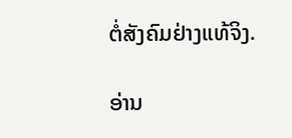ຕໍ່ສັງຄົມຢ່າງແທ້ຈິງ.

ອ່ານ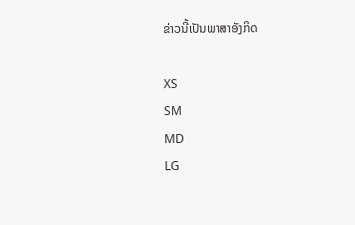ຂ່າວນີ້ເປັນພາສາອັງກິດ

XS
SM
MD
LG